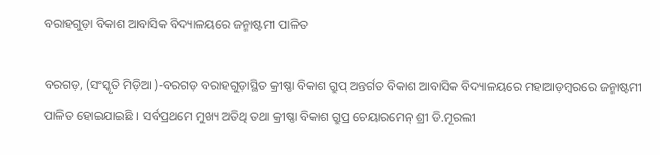ବରାହଗୁଡ଼ା ବିକାଶ ଆବାସିକ ବିଦ୍ୟାଳୟରେ ଜନ୍ମାଷ୍ଟମୀ ପାଳିତ

ବରଗଡ଼, (ସଂସ୍କୃତି ମିଡ଼ିଆ )-ବରଗଡ଼ ବରାହଗୁଡ଼ାସ୍ଥିତ କ୍ରୀଷ୍ଣା ବିକାଶ ଗ୍ରୁପ୍ ଅନ୍ତର୍ଗତ ବିକାଶ ଆବାସିକ ବିଦ୍ୟାଳୟରେ ମହାଆଡ଼ମ୍ବରରେ ଜନ୍ମାଷ୍ଟମୀ ପାଳିତ ହୋଇଯାଇଛି । ସର୍ବପ୍ରଥମେ ମୁଖ୍ୟ ଅତିଥି ତଥା କ୍ରୀଷ୍ଣା ବିକାଶ ଗ୍ରୁପ୍ର ଚେୟାରମେନ୍ ଶ୍ରୀ ଡି.ମୂରଲୀ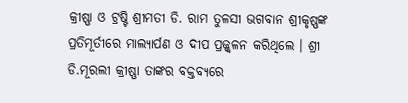କ୍ରୀଷ୍ଣା ଓ ଟ୍ରଷ୍ଟି ଶ୍ରୀମତୀ ଡି. ରାମ ତୁଳସୀ ଭଗବାନ ଶ୍ରୀକୃଷ୍ଣଙ୍କ ପ୍ରତିମୂର୍ତୀରେ ମାଲ୍ୟାର୍ପଣ ଓ ଦୀପ ପ୍ରଜ୍ଜ୍ୱଳନ କରିଥିଲେ । ଶ୍ରୀ ଡି.ମୂରଲୀ କ୍ରୀଷ୍ଣା ତାଙ୍କର ବକ୍ତବ୍ୟରେ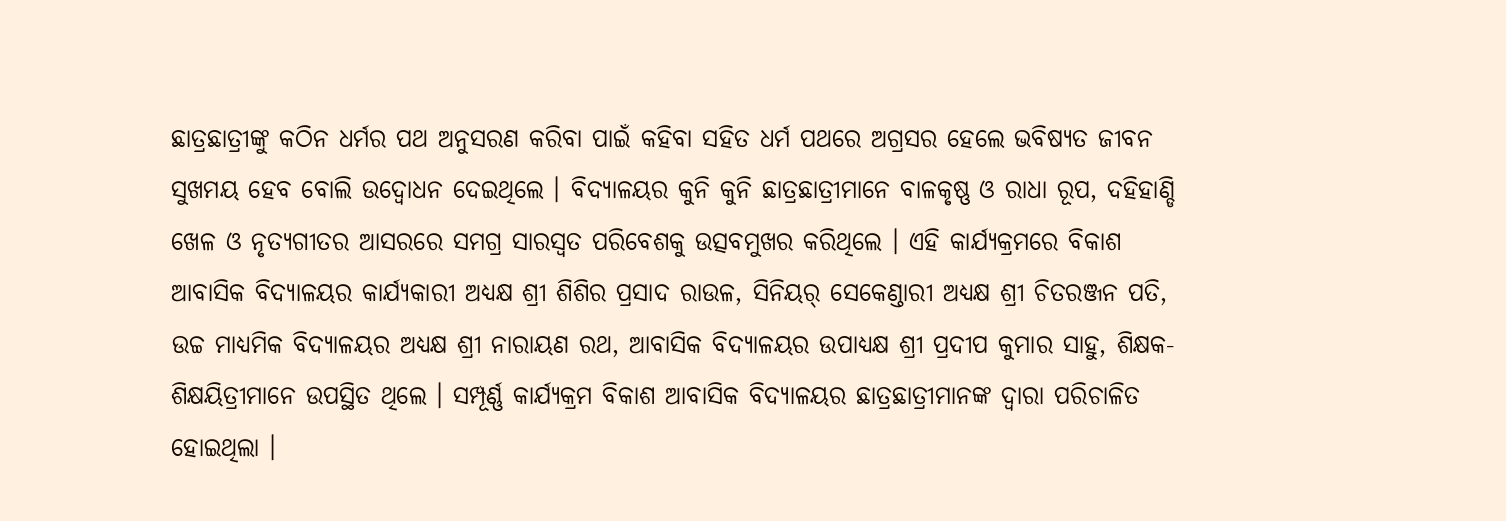ଛାତ୍ରଛାତ୍ରୀଙ୍କୁ କଠିନ ଧର୍ମର ପଥ ଅନୁସରଣ କରିବା ପାଇଁ କହିବା ସହିତ ଧର୍ମ ପଥରେ ଅଗ୍ରସର ହେଲେ ଭବିଷ୍ୟତ ଜୀବନ ସୁଖମୟ ହେବ ବୋଲି ଉଦ୍ବୋଧନ ଦେଇଥିଲେ । ବିଦ୍ୟାଳୟର କୁନି କୁନି ଛାତ୍ରଛାତ୍ରୀମାନେ ବାଳକୃଷ୍ଣ ଓ ରାଧା ରୂପ, ଦହିହାଣ୍ଡି ଖେଳ ଓ ନୃତ୍ୟଗୀତର ଆସରରେ ସମଗ୍ର ସାରସ୍ଵତ ପରିବେଶକୁ ଉତ୍ସବମୁଖର କରିଥିଲେ । ଏହି କାର୍ଯ୍ୟକ୍ରମରେ ବିକାଶ ଆବାସିକ ବିଦ୍ୟାଳୟର କାର୍ଯ୍ୟକାରୀ ଅଧ୍ୟକ୍ଷ ଶ୍ରୀ ଶିଶିର ପ୍ରସାଦ ରାଉଳ, ସିନିୟର୍ ସେକେଣ୍ଡାରୀ ଅଧ୍ୟକ୍ଷ ଶ୍ରୀ ଚିତରଞ୍ଜନ ପତି, ଉଚ୍ଚ ମାଧ୍ୟମିକ ବିଦ୍ୟାଳୟର ଅଧ୍ୟକ୍ଷ ଶ୍ରୀ ନାରାୟଣ ରଥ, ଆବାସିକ ବିଦ୍ୟାଳୟର ଉପାଧ୍ୟକ୍ଷ ଶ୍ରୀ ପ୍ରଦୀପ କୁମାର ସାହୁ, ଶିକ୍ଷକ-ଶିକ୍ଷୟିତ୍ରୀମାନେ ଉପସ୍ଥିତ ଥିଲେ । ସମ୍ପୂର୍ଣ୍ଣ କାର୍ଯ୍ୟକ୍ରମ ବିକାଶ ଆବାସିକ ବିଦ୍ୟାଳୟର ଛାତ୍ରଛାତ୍ରୀମାନଙ୍କ ଦ୍ଵାରା ପରିଚାଳିତ ହୋଇଥିଲା ।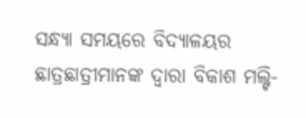ସନ୍ଧ୍ୟା ସମୟରେ ବିଦ୍ୟାଳୟର ଛାତ୍ରଛାତ୍ରୀମାନଙ୍କ ଦ୍ଵାରା ବିକାଶ ମଲ୍ଟି-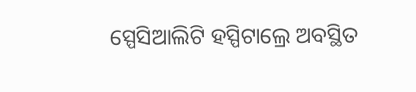ସ୍ପେସିଆଲିଟି ହସ୍ପିଟାଲ୍ରେ ଅବସ୍ଥିତ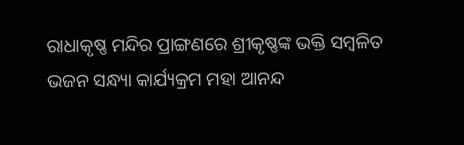ରାଧାକୃଷ୍ଣ ମନ୍ଦିର ପ୍ରାଙ୍ଗଣରେ ଶ୍ରୀକୃଷ୍ଣଙ୍କ ଭକ୍ତି ସମ୍ବଳିତ ଭଜନ ସନ୍ଧ୍ୟା କାର୍ଯ୍ୟକ୍ରମ ମହା ଆନନ୍ଦ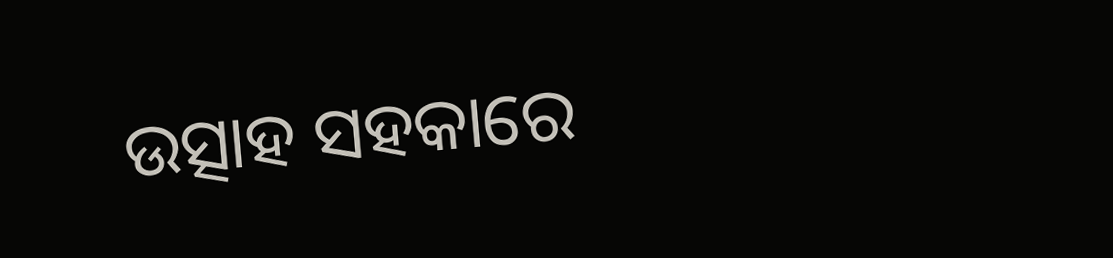ଉତ୍ସାହ ସହକାରେ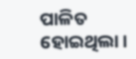ପାଳିତ ହୋଇଥିଲା ।